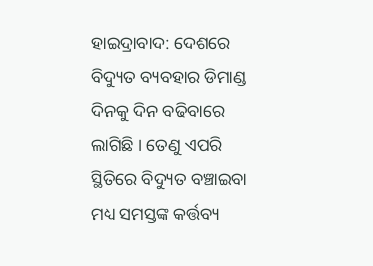ହାଇଦ୍ରାବାଦ: ଦେଶରେ ବିଦ୍ୟୁତ ବ୍ୟବହାର ଡିମାଣ୍ଡ ଦିନକୁ ଦିନ ବଢିବାରେ ଲାଗିଛି । ତେଣୁ ଏପରି ସ୍ଥିତିରେ ବିଦ୍ୟୁତ ବଞ୍ଚାଇବା ମଧ୍ୟ ସମସ୍ତଙ୍କ କର୍ତ୍ତବ୍ୟ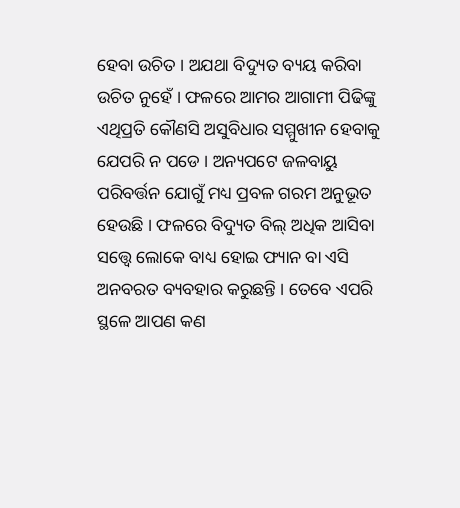ହେବା ଉଚିତ । ଅଯଥା ବିଦ୍ୟୁତ ବ୍ୟୟ କରିବା ଉଚିତ ନୁହେଁ । ଫଳରେ ଆମର ଆଗାମୀ ପିଢିଙ୍କୁ ଏଥିପ୍ରତି କୌଣସି ଅସୁବିଧାର ସମ୍ମୁଖୀନ ହେବାକୁ ଯେପରି ନ ପଡେ । ଅନ୍ୟପଟେ ଜଳବାୟୁ ପରିବର୍ତ୍ତନ ଯୋଗୁଁ ମଧ୍ୟ ପ୍ରବଳ ଗରମ ଅନୁଭୂତ ହେଉଛି । ଫଳରେ ବିଦ୍ୟୁତ ବିଲ୍ ଅଧିକ ଆସିବା ସତ୍ତ୍ବେ ଲୋକେ ବାଧ୍ୟ ହୋଇ ଫ୍ୟାନ ବା ଏସି ଅନବରତ ବ୍ୟବହାର କରୁଛନ୍ତି । ତେବେ ଏପରି ସ୍ଥଳେ ଆପଣ କଣ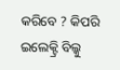କରିବେ ? କିପରି ଇଲେକ୍ଟ୍ରି ବିଲ୍କୁ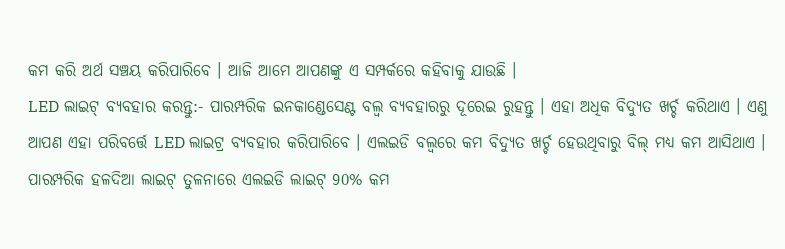କମ କରି ଅର୍ଥ ସଞ୍ଚୟ କରିପାରିବେ । ଆଜି ଆମେ ଆପଣଙ୍କୁ ଏ ସମ୍ପର୍କରେ କହିବାକୁ ଯାଉଛି ।
LED ଲାଇଟ୍ ବ୍ୟବହାର କରନ୍ତୁ:- ପାରମ୍ପରିକ ଇନକାଣ୍ଡେସେଣ୍ଟ ବଲ୍ବ ବ୍ୟବହାରରୁ ଦୂରେଇ ରୁହନ୍ତୁ । ଏହା ଅଧିକ ବିଦ୍ୟୁତ ଖର୍ଚ୍ଚ କରିଥାଏ । ଏଣୁ ଆପଣ ଏହା ପରିବର୍ତ୍ତେ LED ଲାଇଟ୍ର ବ୍ୟବହାର କରିପାରିବେ । ଏଲଇଡି ବଲ୍ବରେ କମ ବିଦ୍ୟୁତ ଖର୍ଚ୍ଚ ହେଉଥିବାରୁ ବିଲ୍ ମଧ୍ୟ କମ ଆସିଥାଏ । ପାରମ୍ପରିକ ହଳଦିଆ ଲାଇଟ୍ ତୁଳନାରେ ଏଲଇଡି ଲାଇଟ୍ 90% କମ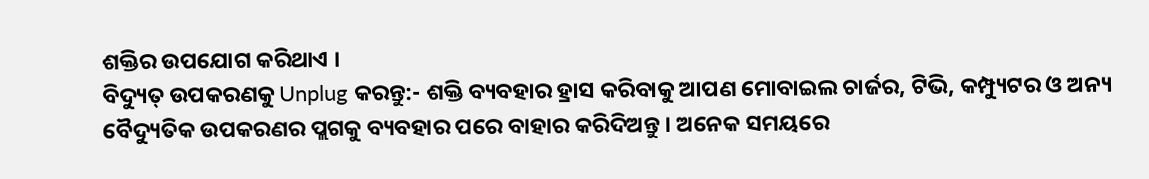ଶକ୍ତିର ଉପଯୋଗ କରିଥାଏ ।
ବିଦ୍ୟୁତ୍ ଉପକରଣକୁ Unplug କରନ୍ତୁ:- ଶକ୍ତି ବ୍ୟବହାର ହ୍ରାସ କରିବାକୁ ଆପଣ ମୋବାଇଲ ଚାର୍ଜର, ଟିଭି, କମ୍ପ୍ୟୁଟର ଓ ଅନ୍ୟ ବୈଦ୍ୟୁତିକ ଉପକରଣର ପ୍ଲଗକୁ ବ୍ୟବହାର ପରେ ବାହାର କରିଦିଅନ୍ତୁ । ଅନେକ ସମୟରେ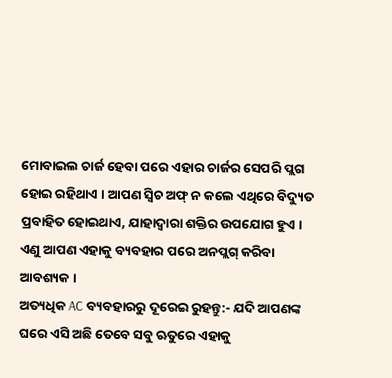ମୋବାଇଲ ଚାର୍ଜ ହେବା ପରେ ଏହାର ଚାର୍ଜର ସେପରି ପ୍ଲଗ ହୋଇ ରହିଥାଏ । ଆପଣ ସ୍ବିଚ ଅଫ୍ ନ କଲେ ଏଥିରେ ବିଦ୍ୟୁତ ପ୍ରବାହିତ ହୋଇଥାଏ, ଯାହାଦ୍ବାରା ଶକ୍ତିର ଉପଯୋଗ ହୁଏ । ଏଣୁ ଆପଣ ଏହାକୁ ବ୍ୟବହାର ପରେ ଅନପ୍ଲଗ୍ କରିବା ଆବଶ୍ୟକ ।
ଅତ୍ୟଧିକ AC ବ୍ୟବହାରରୁ ଦୂରେଇ ରୁହନ୍ତୁ:- ଯଦି ଆପଣଙ୍କ ଘରେ ଏସି ଅଛି ତେବେ ସବୁ ଋତୁରେ ଏହାକୁ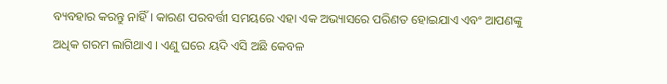ବ୍ୟବହାର କରନ୍ତୁ ନାହିଁ । କାରଣ ପରବର୍ତ୍ତୀ ସମୟରେ ଏହା ଏକ ଅଭ୍ୟାସରେ ପରିଣତ ହୋଇଯାଏ ଏବଂ ଆପଣଙ୍କୁ ଅଧିକ ଗରମ ଲାଗିଥାଏ । ଏଣୁ ଘରେ ୟଦି ଏସି ଅଛି କେବଳ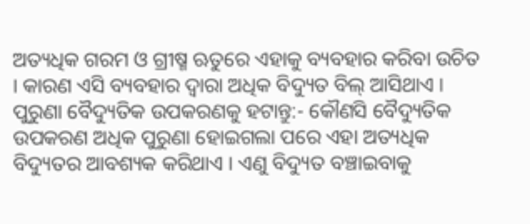ଅତ୍ୟଧିକ ଗରମ ଓ ଗ୍ରୀଷ୍ମ ଋତୁରେ ଏହାକୁ ବ୍ୟବହାର କରିବା ଉଚିତ । କାରଣ ଏସି ବ୍ୟବହାର ଦ୍ବାରା ଅଧିକ ବିଦ୍ୟୁତ ବିଲ୍ ଆସିଥାଏ ।
ପୁରୁଣା ବୈଦ୍ୟୁତିକ ଉପକରଣକୁ ହଟାନ୍ତୁ:- କୌଣସି ବୈଦ୍ୟୁତିକ ଉପକରଣ ଅଧିକ ପୁରୁଣା ହୋଇଗଲା ପରେ ଏହା ଅତ୍ୟଧିକ ବିଦ୍ୟୁତର ଆବଶ୍ୟକ କରିଥାଏ । ଏଣୁ ବିଦ୍ୟୁତ ବଞ୍ଚାଇବାକୁ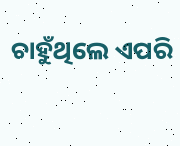ଚାହୁଁଥିଲେ ଏପରି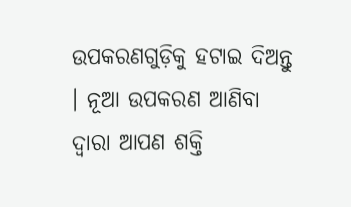ଉପକରଣଗୁଡ଼ିକୁ ହଟାଇ ଦିଅନ୍ତୁ । ନୂଆ ଉପକରଣ ଆଣିବା ଦ୍ବାରା ଆପଣ ଶକ୍ତି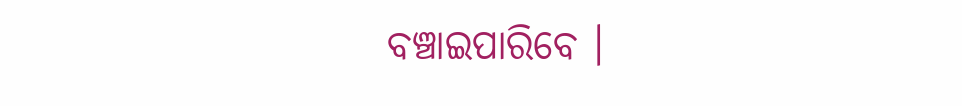ବଞ୍ଚାଇପାରିବେ ।